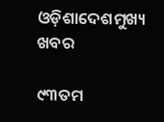ଓଡ଼ିଶାଦେଶମୁଖ୍ୟ ଖବର

୯୩ତମ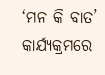‘ମନ କି ବାତ’ କାର୍ଯ୍ୟକ୍ରମରେ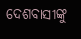ଦେଶବାସୀଙ୍କୁ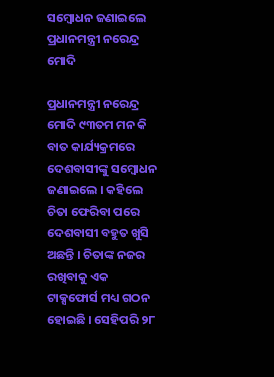ସମ୍ବୋଧନ ଜଣାଇଲେ ପ୍ରଧାନମନ୍ତ୍ରୀ ନରେନ୍ଦ୍ର ମୋଦି

ପ୍ରଧାନମନ୍ତ୍ରୀ ନରେନ୍ଦ୍ର ମୋଦି ୯୩ତମ ମନ କି ବାତ କାର୍ଯ୍ୟକ୍ରମରେ ଦେଶବାସୀଙ୍କୁ ସମ୍ବୋଧନ ଜଣାଇଲେ । କହିଲେ ଚିତା ଫେରିବା ପରେ ଦେଶବାସୀ ବହୁତ ଖୁସି ଅଛନ୍ତି । ଚିତାଙ୍କ ନଜର ରଖିବାକୁ ଏକ ଟାକ୍ସଫୋର୍ସ ମଧ୍ୟ ଗଠନ ହୋଇଛି । ସେହିପରି ୨୮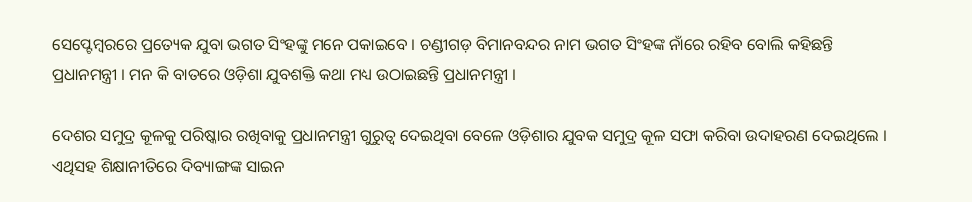ସେପ୍ଟେମ୍ବରରେ ପ୍ରତ୍ୟେକ ଯୁବା ଭଗତ ସିଂହଙ୍କୁ ମନେ ପକାଇବେ । ଚଣ୍ଡୀଗଡ଼ ବିମାନବନ୍ଦର ନାମ ଭଗତ ସିଂହଙ୍କ ନାଁରେ ରହିବ ବୋଲି କହିଛନ୍ତି ପ୍ରଧାନମନ୍ତ୍ରୀ । ମନ କି ବାତରେ ଓଡ଼ିଶା ଯୁବଶକ୍ତି କଥା ମଧ୍ୟ ଉଠାଇଛନ୍ତି ପ୍ରଧାନମନ୍ତ୍ରୀ ।

ଦେଶର ସମୁଦ୍ର କୂଳକୁ ପରିଷ୍କାର ରଖିବାକୁ ପ୍ରଧାନମନ୍ତ୍ରୀ ଗୁରୁତ୍ୱ ଦେଇଥିବା ବେଳେ ଓଡ଼ିଶାର ଯୁବକ ସମୁଦ୍ର କୂଳ ସଫା କରିବା ଉଦାହରଣ ଦେଇଥିଲେ । ଏଥିସହ ଶିକ୍ଷାନୀତିରେ ଦିବ୍ୟାଙ୍ଗଙ୍କ ସାଇନ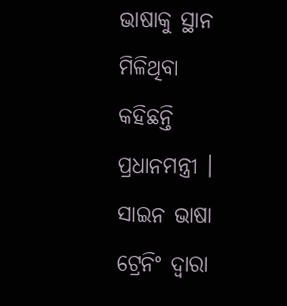ଭାଷାକୁ ସ୍ଥାନ ମିଳିଥିବା କହିଛନ୍ତି ପ୍ରଧାନମନ୍ତ୍ରୀ । ସାଇନ ଭାଷା ଟ୍ରେନିଂ ଦ୍ୱାରା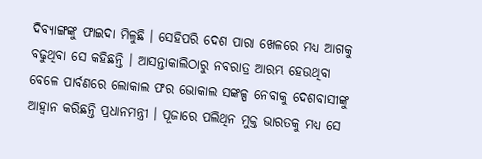ଦିବ୍ୟାଙ୍ଗଙ୍କୁ ଫାଇଦା ମିଳୁଛି । ସେହିପରି ଦେଶ ପାରା ଖେଳରେ ମଧ୍ୟ ଆଗକୁ ବଢୁଥିବା ସେ କହିଛନ୍ତି । ଆସନ୍ତାକାଲିଠାରୁ ନବରାତ୍ର ଆରମ୍ଭ ହେଉଥିବା ବେଳେ ପାର୍ବଣରେ ଲୋକାଲ ଫର ଭୋକାଲ ସଙ୍କଳ୍ପ ନେବାକୁ ଦେଶବାସୀଙ୍କୁ ଆହ୍ୱାନ କରିଛନ୍ତି ପ୍ରଧାନମନ୍ତ୍ରୀ । ପୂଜାରେ ପଲିଥିନ ମୁକ୍ତ ଭାରତକୁ ମଧ୍ୟ ସେ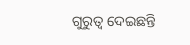ଗୁରୁତ୍ୱ ଦେଇଛନ୍ତି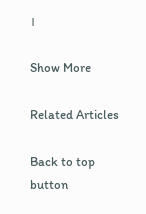।

Show More

Related Articles

Back to top button